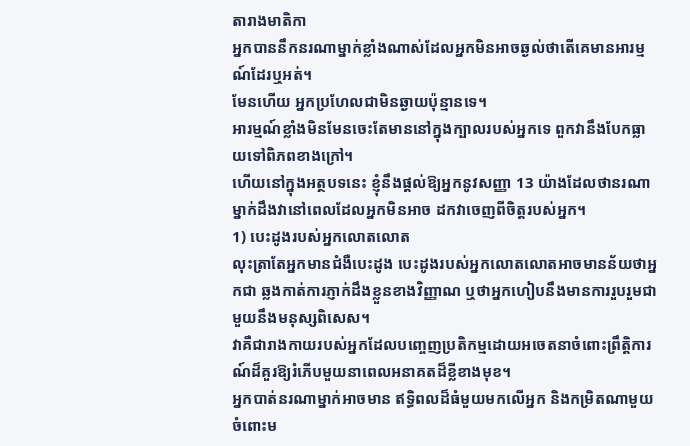តារាងមាតិកា
អ្នកបាននឹកនរណាម្នាក់ខ្លាំងណាស់ដែលអ្នកមិនអាចឆ្ងល់ថាតើគេមានអារម្មណ៍ដែរឬអត់។
មែនហើយ អ្នកប្រហែលជាមិនឆ្ងាយប៉ុន្មានទេ។
អារម្មណ៍ខ្លាំងមិនមែនចេះតែមាននៅក្នុងក្បាលរបស់អ្នកទេ ពួកវានឹងបែកធ្លាយទៅពិភពខាងក្រៅ។
ហើយនៅក្នុងអត្ថបទនេះ ខ្ញុំនឹងផ្តល់ឱ្យអ្នកនូវសញ្ញា 13 យ៉ាងដែលថានរណាម្នាក់ដឹងវានៅពេលដែលអ្នកមិនអាច ដកវាចេញពីចិត្តរបស់អ្នក។
1) បេះដូងរបស់អ្នកលោតលោត
លុះត្រាតែអ្នកមានជំងឺបេះដូង បេះដូងរបស់អ្នកលោតលោតអាចមានន័យថាអ្នកជា ឆ្លងកាត់ការភ្ញាក់ដឹងខ្លួនខាងវិញ្ញាណ ឬថាអ្នកហៀបនឹងមានការរួបរួមជាមួយនឹងមនុស្សពិសេស។
វាគឺជារាងកាយរបស់អ្នកដែលបញ្ចេញប្រតិកម្មដោយអចេតនាចំពោះព្រឹត្តិការណ៍ដ៏គួរឱ្យរំភើបមួយនាពេលអនាគតដ៏ខ្លីខាងមុខ។
អ្នកបាត់នរណាម្នាក់អាចមាន ឥទ្ធិពលដ៏ធំមួយមកលើអ្នក និងកម្រិតណាមួយចំពោះម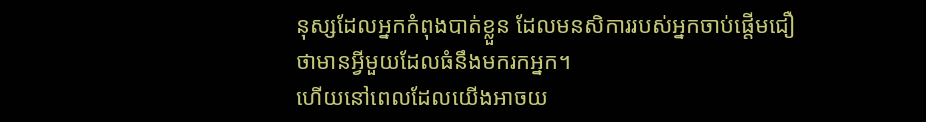នុស្សដែលអ្នកកំពុងបាត់ខ្លួន ដែលមនសិការរបស់អ្នកចាប់ផ្តើមជឿថាមានអ្វីមួយដែលធំនឹងមករកអ្នក។
ហើយនៅពេលដែលយើងអាចយ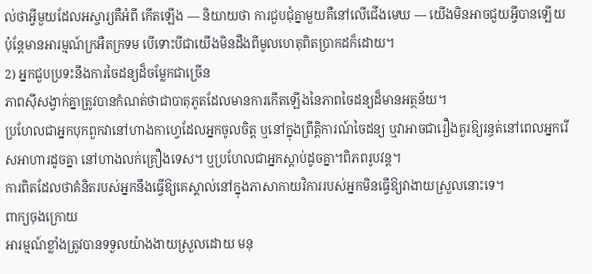ល់ថាអ្វីមួយដែលអស្ចារ្យគឺអំពី កើតឡើង — និយាយថា ការជួបជុំគ្នាមួយគឺនៅលើជើងមេឃ — យើងមិនអាចជួយអ្វីបានឡើយ ប៉ុន្តែមានអារម្មណ៍ក្រអឺតក្រទម បើទោះបីជាយើងមិនដឹងពីមូលហេតុពិតប្រាកដក៏ដោយ។
2) អ្នកជួបប្រទះនឹងការចៃដន្យដ៏ចម្លែកជាច្រើន
ភាពស៊ីសង្វាក់គ្នាត្រូវបានកំណត់ថាជាបាតុភូតដែលមានការកើតឡើងនៃភាពចៃដន្យដ៏មានអត្ថន័យ។
ប្រហែលជាអ្នកបុកពួកវានៅហាងកាហ្វេដែលអ្នកចូលចិត្ត ឬនៅក្នុងព្រឹត្តិការណ៍ចៃដន្យ ឬវាអាចជារឿងគួរឱ្យរន្ធត់នៅពេលអ្នករើសអាហារដូចគ្នា នៅហាងលក់គ្រឿងទេស។ ឬប្រហែលជាអ្នកស្តាប់ដូចគ្នា។ពិភពរូបវន្ត។
ការពិតដែលថាគំនិតរបស់អ្នកនឹងធ្វើឱ្យគេស្គាល់នៅក្នុងភាសាកាយវិការរបស់អ្នកមិនធ្វើឱ្យវាងាយស្រួលនោះទេ។
ពាក្យចុងក្រោយ
អារម្មណ៍ខ្លាំងត្រូវបានទទួលយ៉ាងងាយស្រួលដោយ មនុ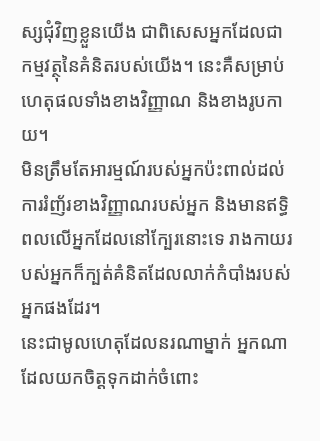ស្សជុំវិញខ្លួនយើង ជាពិសេសអ្នកដែលជាកម្មវត្ថុនៃគំនិតរបស់យើង។ នេះគឺសម្រាប់ហេតុផលទាំងខាងវិញ្ញាណ និងខាងរូបកាយ។
មិនត្រឹមតែអារម្មណ៍របស់អ្នកប៉ះពាល់ដល់ការរំញ័រខាងវិញ្ញាណរបស់អ្នក និងមានឥទ្ធិពលលើអ្នកដែលនៅក្បែរនោះទេ រាងកាយរបស់អ្នកក៏ក្បត់គំនិតដែលលាក់កំបាំងរបស់អ្នកផងដែរ។
នេះជាមូលហេតុដែលនរណាម្នាក់ អ្នកណាដែលយកចិត្តទុកដាក់ចំពោះ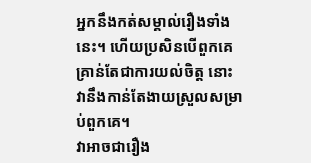អ្នកនឹងកត់សម្គាល់រឿងទាំងនេះ។ ហើយប្រសិនបើពួកគេគ្រាន់តែជាការយល់ចិត្ត នោះវានឹងកាន់តែងាយស្រួលសម្រាប់ពួកគេ។
វាអាចជារឿង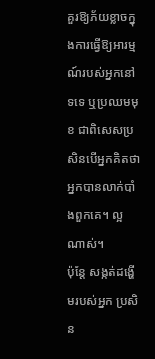គួរឱ្យភ័យខ្លាចក្នុងការធ្វើឱ្យអារម្មណ៍របស់អ្នកនៅទទេ ឬប្រឈមមុខ ជាពិសេសប្រសិនបើអ្នកគិតថាអ្នកបានលាក់បាំងពួកគេ។ ល្អណាស់។
ប៉ុន្តែ សង្កត់ដង្ហើមរបស់អ្នក ប្រសិន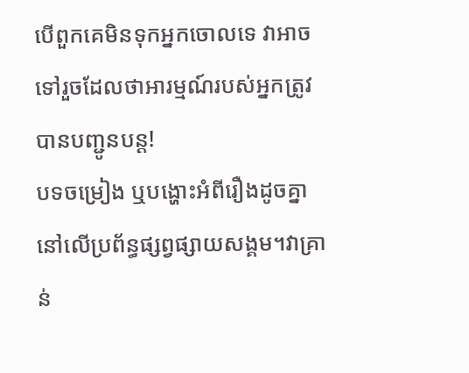បើពួកគេមិនទុកអ្នកចោលទេ វាអាចទៅរួចដែលថាអារម្មណ៍របស់អ្នកត្រូវបានបញ្ជូនបន្ត!
បទចម្រៀង ឬបង្ហោះអំពីរឿងដូចគ្នានៅលើប្រព័ន្ធផ្សព្វផ្សាយសង្គម។វាគ្រាន់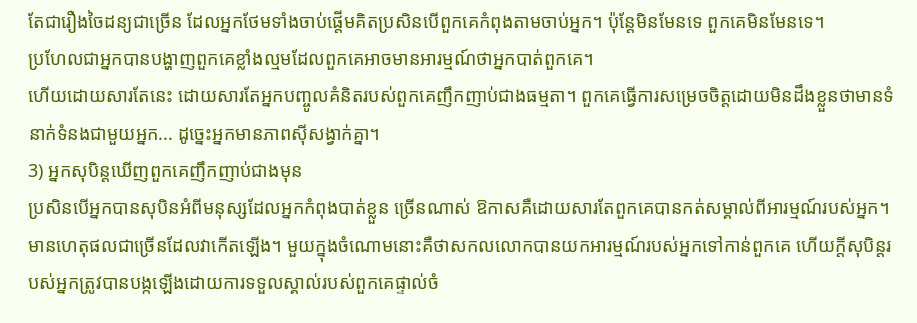តែជារឿងចៃដន្យជាច្រើន ដែលអ្នកថែមទាំងចាប់ផ្តើមគិតប្រសិនបើពួកគេកំពុងតាមចាប់អ្នក។ ប៉ុន្តែមិនមែនទេ ពួកគេមិនមែនទេ។
ប្រហែលជាអ្នកបានបង្ហាញពួកគេខ្លាំងល្មមដែលពួកគេអាចមានអារម្មណ៍ថាអ្នកបាត់ពួកគេ។
ហើយដោយសារតែនេះ ដោយសារតែអ្នកបញ្ចូលគំនិតរបស់ពួកគេញឹកញាប់ជាងធម្មតា។ ពួកគេធ្វើការសម្រេចចិត្តដោយមិនដឹងខ្លួនថាមានទំនាក់ទំនងជាមួយអ្នក... ដូច្នេះអ្នកមានភាពស៊ីសង្វាក់គ្នា។
3) អ្នកសុបិន្តឃើញពួកគេញឹកញាប់ជាងមុន
ប្រសិនបើអ្នកបានសុបិនអំពីមនុស្សដែលអ្នកកំពុងបាត់ខ្លួន ច្រើនណាស់ ឱកាសគឺដោយសារតែពួកគេបានកត់សម្គាល់ពីអារម្មណ៍របស់អ្នក។
មានហេតុផលជាច្រើនដែលវាកើតឡើង។ មួយក្នុងចំណោមនោះគឺថាសកលលោកបានយកអារម្មណ៍របស់អ្នកទៅកាន់ពួកគេ ហើយក្តីសុបិន្តរបស់អ្នកត្រូវបានបង្កឡើងដោយការទទួលស្គាល់របស់ពួកគេផ្ទាល់ចំ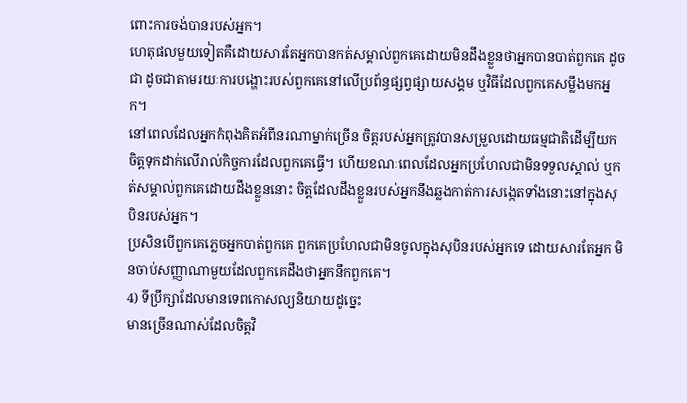ពោះការចង់បានរបស់អ្នក។
ហេតុផលមួយទៀតគឺដោយសារតែអ្នកបានកត់សម្គាល់ពួកគេដោយមិនដឹងខ្លួនថាអ្នកបានបាត់ពួកគេ ដូចជា ដូចជាតាមរយៈការបង្ហោះរបស់ពួកគេនៅលើប្រព័ន្ធផ្សព្វផ្សាយសង្គម ឬវិធីដែលពួកគេសម្លឹងមកអ្នក។
នៅពេលដែលអ្នកកំពុងគិតអំពីនរណាម្នាក់ច្រើន ចិត្តរបស់អ្នកត្រូវបានសម្រួលដោយធម្មជាតិដើម្បីយកចិត្តទុកដាក់លើរាល់កិច្ចការដែលពួកគេធ្វើ។ ហើយខណៈពេលដែលអ្នកប្រហែលជាមិនទទួលស្គាល់ ឬកត់សម្គាល់ពួកគេដោយដឹងខ្លួននោះ ចិត្តដែលដឹងខ្លួនរបស់អ្នកនឹងឆ្លងកាត់ការសង្កេតទាំងនោះនៅក្នុងសុបិនរបស់អ្នក។
ប្រសិនបើពួកគេភ្លេចអ្នកបាត់ពួកគេ ពួកគេប្រហែលជាមិនចូលក្នុងសុបិនរបស់អ្នកទេ ដោយសារតែអ្នក មិនចាប់សញ្ញាណាមួយដែលពួកគេដឹងថាអ្នកនឹកពួកគេ។
4) ទីប្រឹក្សាដែលមានទេពកោសល្យនិយាយដូច្នេះ
មានច្រើនណាស់ដែលចិត្តវិ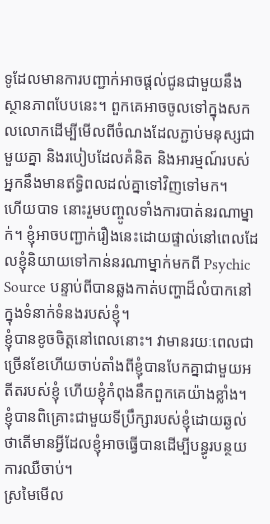ទូដែលមានការបញ្ជាក់អាចផ្តល់ជូនជាមួយនឹងស្ថានភាពបែបនេះ។ ពួកគេអាចចូលទៅក្នុងសកលលោកដើម្បីមើលពីចំណងដែលភ្ជាប់មនុស្សជាមួយគ្នា និងរបៀបដែលគំនិត និងអារម្មណ៍របស់អ្នកនឹងមានឥទ្ធិពលដល់គ្នាទៅវិញទៅមក។
ហើយបាទ នោះរួមបញ្ចូលទាំងការបាត់នរណាម្នាក់។ ខ្ញុំអាចបញ្ជាក់រឿងនេះដោយផ្ទាល់នៅពេលដែលខ្ញុំនិយាយទៅកាន់នរណាម្នាក់មកពី Psychic Source បន្ទាប់ពីបានឆ្លងកាត់បញ្ហាដ៏លំបាកនៅក្នុងទំនាក់ទំនងរបស់ខ្ញុំ។
ខ្ញុំបានខូចចិត្តនៅពេលនោះ។ វាមានរយៈពេលជាច្រើនខែហើយចាប់តាំងពីខ្ញុំបានបែកគ្នាជាមួយអតីតរបស់ខ្ញុំ ហើយខ្ញុំកំពុងនឹកពួកគេយ៉ាងខ្លាំង។ ខ្ញុំបានពិគ្រោះជាមួយទីប្រឹក្សារបស់ខ្ញុំដោយឆ្ងល់ថាតើមានអ្វីដែលខ្ញុំអាចធ្វើបានដើម្បីបន្ធូរបន្ថយការឈឺចាប់។
ស្រមៃមើល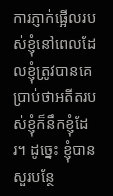ការភ្ញាក់ផ្អើលរបស់ខ្ញុំនៅពេលដែលខ្ញុំត្រូវបានគេប្រាប់ថាអតីតរបស់ខ្ញុំក៏នឹកខ្ញុំដែរ។ ដូច្នេះ ខ្ញុំបានសួរបន្ថែ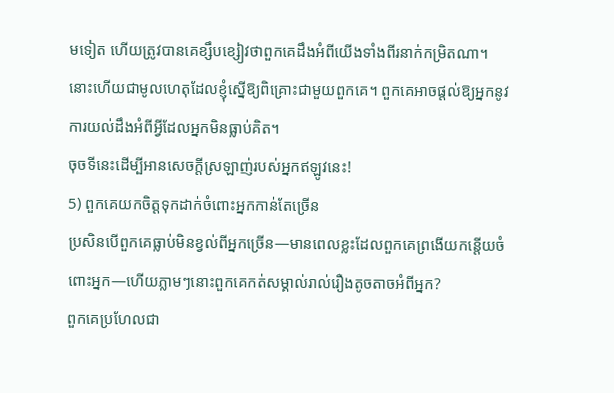មទៀត ហើយត្រូវបានគេខ្សឹបខ្សៀវថាពួកគេដឹងអំពីយើងទាំងពីរនាក់កម្រិតណា។
នោះហើយជាមូលហេតុដែលខ្ញុំស្នើឱ្យពិគ្រោះជាមួយពួកគេ។ ពួកគេអាចផ្តល់ឱ្យអ្នកនូវការយល់ដឹងអំពីអ្វីដែលអ្នកមិនធ្លាប់គិត។
ចុចទីនេះដើម្បីអានសេចក្ដីស្រឡាញ់របស់អ្នកឥឡូវនេះ!
5) ពួកគេយកចិត្តទុកដាក់ចំពោះអ្នកកាន់តែច្រើន
ប្រសិនបើពួកគេធ្លាប់មិនខ្វល់ពីអ្នកច្រើន—មានពេលខ្លះដែលពួកគេព្រងើយកន្តើយចំពោះអ្នក—ហើយភ្លាមៗនោះពួកគេកត់សម្គាល់រាល់រឿងតូចតាចអំពីអ្នក?
ពួកគេប្រហែលជា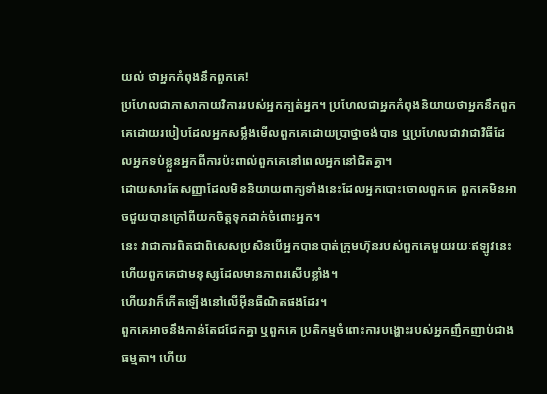យល់ ថាអ្នកកំពុងនឹកពួកគេ!
ប្រហែលជាភាសាកាយវិការរបស់អ្នកក្បត់អ្នក។ ប្រហែលជាអ្នកកំពុងនិយាយថាអ្នកនឹកពួកគេដោយរបៀបដែលអ្នកសម្លឹងមើលពួកគេដោយប្រាថ្នាចង់បាន ឬប្រហែលជាវាជាវិធីដែលអ្នកទប់ខ្លួនអ្នកពីការប៉ះពាល់ពួកគេនៅពេលអ្នកនៅជិតគ្នា។
ដោយសារតែសញ្ញាដែលមិននិយាយពាក្យទាំងនេះដែលអ្នកបោះចោលពួកគេ ពួកគេមិនអាចជួយបានក្រៅពីយកចិត្តទុកដាក់ចំពោះអ្នក។
នេះ វាជាការពិតជាពិសេសប្រសិនបើអ្នកបានបាត់ក្រុមហ៊ុនរបស់ពួកគេមួយរយៈឥឡូវនេះ ហើយពួកគេជាមនុស្សដែលមានភាពរសើបខ្លាំង។
ហើយវាក៏កើតឡើងនៅលើអ៊ីនធឺណិតផងដែរ។
ពួកគេអាចនឹងកាន់តែជជែកគ្នា ឬពួកគេ ប្រតិកម្មចំពោះការបង្ហោះរបស់អ្នកញឹកញាប់ជាងធម្មតា។ ហើយ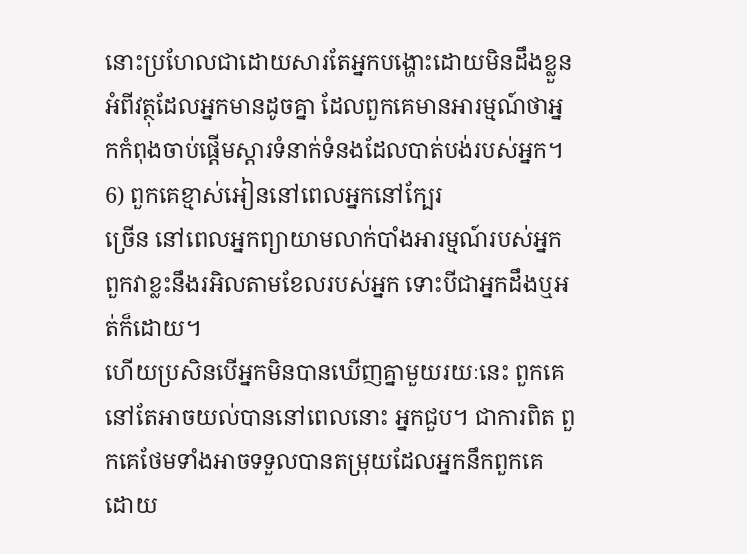នោះប្រហែលជាដោយសារតែអ្នកបង្ហោះដោយមិនដឹងខ្លួនអំពីវត្ថុដែលអ្នកមានដូចគ្នា ដែលពួកគេមានអារម្មណ៍ថាអ្នកកំពុងចាប់ផ្តើមស្តារទំនាក់ទំនងដែលបាត់បង់របស់អ្នក។
6) ពួកគេខ្មាស់អៀននៅពេលអ្នកនៅក្បែរ
ច្រើន នៅពេលអ្នកព្យាយាមលាក់បាំងអារម្មណ៍របស់អ្នក ពួកវាខ្លះនឹងរអិលតាមខែលរបស់អ្នក ទោះបីជាអ្នកដឹងឬអត់ក៏ដោយ។
ហើយប្រសិនបើអ្នកមិនបានឃើញគ្នាមួយរយៈនេះ ពួកគេនៅតែអាចយល់បាននៅពេលនោះ អ្នកជួប។ ជាការពិត ពួកគេថែមទាំងអាចទទួលបានតម្រុយដែលអ្នកនឹកពួកគេ ដោយ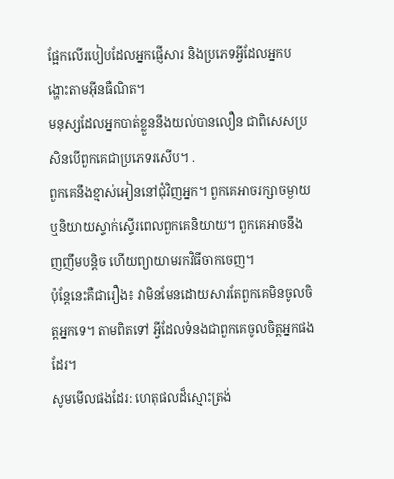ផ្អែកលើរបៀបដែលអ្នកផ្ញើសារ និងប្រភេទអ្វីដែលអ្នកបង្ហោះតាមអ៊ីនធឺណិត។
មនុស្សដែលអ្នកបាត់ខ្លួននឹងយល់បានលឿន ជាពិសេសប្រសិនបើពួកគេជាប្រភេទរសើប។ .
ពួកគេនឹងខ្មាស់អៀននៅជុំវិញអ្នក។ ពួកគេអាចរក្សាចម្ងាយ ឬនិយាយស្ទាក់ស្ទើរពេលពួកគេនិយាយ។ ពួកគេអាចនឹងញញឹមបន្តិច ហើយព្យាយាមរកវិធីចាកចេញ។
ប៉ុន្តែនេះគឺជារឿង៖ វាមិនមែនដោយសារតែពួកគេមិនចូលចិត្តអ្នកទេ។ តាមពិតទៅ អ្វីដែលទំនងជាពួកគេចូលចិត្តអ្នកផងដែរ។
សូមមើលផងដែរ: ហេតុផលដ៏ស្មោះត្រង់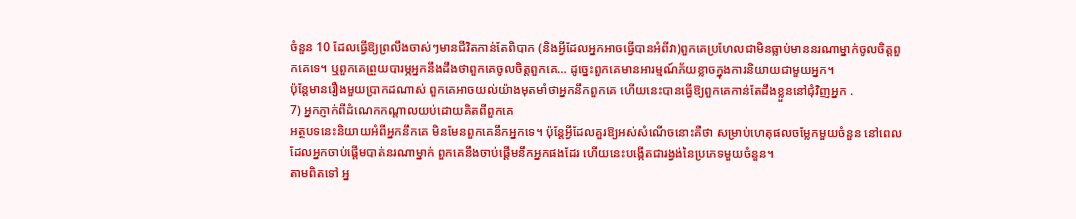ចំនួន 10 ដែលធ្វើឱ្យព្រលឹងចាស់ៗមានជីវិតកាន់តែពិបាក (និងអ្វីដែលអ្នកអាចធ្វើបានអំពីវា)ពួកគេប្រហែលជាមិនធ្លាប់មាននរណាម្នាក់ចូលចិត្តពួកគេទេ។ ឬពួកគេព្រួយបារម្ភអ្នកនឹងដឹងថាពួកគេចូលចិត្តពួកគេ… ដូច្នេះពួកគេមានអារម្មណ៍ភ័យខ្លាចក្នុងការនិយាយជាមួយអ្នក។
ប៉ុន្តែមានរឿងមួយប្រាកដណាស់ ពួកគេអាចយល់យ៉ាងមុតមាំថាអ្នកនឹកពួកគេ ហើយនេះបានធ្វើឱ្យពួកគេកាន់តែដឹងខ្លួននៅជុំវិញអ្នក .
7) អ្នកភ្ញាក់ពីដំណេកកណ្តាលយប់ដោយគិតពីពួកគេ
អត្ថបទនេះនិយាយអំពីអ្នកនឹកគេ មិនមែនពួកគេនឹកអ្នកទេ។ ប៉ុន្តែអ្វីដែលគួរឱ្យអស់សំណើចនោះគឺថា សម្រាប់ហេតុផលចម្លែកមួយចំនួន នៅពេលដែលអ្នកចាប់ផ្តើមបាត់នរណាម្នាក់ ពួកគេនឹងចាប់ផ្តើមនឹកអ្នកផងដែរ ហើយនេះបង្កើតជារង្វង់នៃប្រភេទមួយចំនួន។
តាមពិតទៅ អ្ន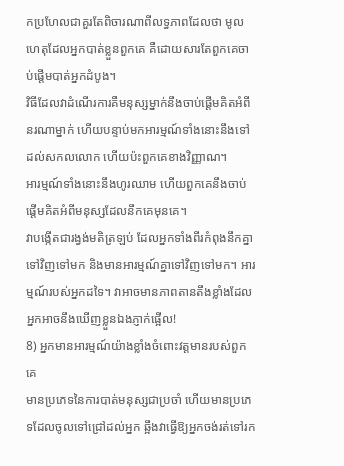កប្រហែលជាគួរតែពិចារណាពីលទ្ធភាពដែលថា មូលហេតុដែលអ្នកបាត់ខ្លួនពួកគេ គឺដោយសារតែពួកគេចាប់ផ្តើមបាត់អ្នកដំបូង។
វិធីដែលវាដំណើរការគឺមនុស្សម្នាក់នឹងចាប់ផ្តើមគិតអំពីនរណាម្នាក់ ហើយបន្ទាប់មកអារម្មណ៍ទាំងនោះនឹងទៅដល់សកលលោក ហើយប៉ះពួកគេខាងវិញ្ញាណ។
អារម្មណ៍ទាំងនោះនឹងហូរឈាម ហើយពួកគេនឹងចាប់ផ្តើមគិតអំពីមនុស្សដែលនឹកគេមុនគេ។
វាបង្កើតជារង្វង់មតិត្រឡប់ ដែលអ្នកទាំងពីរកំពុងនឹកគ្នាទៅវិញទៅមក និងមានអារម្មណ៍គ្នាទៅវិញទៅមក។ អារម្មណ៍របស់អ្នកដទៃ។ វាអាចមានភាពតានតឹងខ្លាំងដែលអ្នកអាចនឹងឃើញខ្លួនឯងភ្ញាក់ផ្អើល!
8) អ្នកមានអារម្មណ៍យ៉ាងខ្លាំងចំពោះវត្តមានរបស់ពួកគេ
មានប្រភេទនៃការបាត់មនុស្សជាប្រចាំ ហើយមានប្រភេទដែលចូលទៅជ្រៅដល់អ្នក ឆ្អឹងវាធ្វើឱ្យអ្នកចង់រត់ទៅរក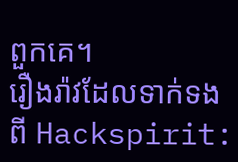ពួកគេ។
រឿងរ៉ាវដែលទាក់ទងពី Hackspirit: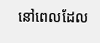នៅពេលដែល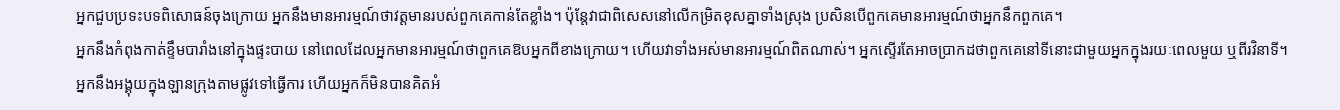អ្នកជួបប្រទះបទពិសោធន៍ចុងក្រោយ អ្នកនឹងមានអារម្មណ៍ថាវត្តមានរបស់ពួកគេកាន់តែខ្លាំង។ ប៉ុន្តែវាជាពិសេសនៅលើកម្រិតខុសគ្នាទាំងស្រុង ប្រសិនបើពួកគេមានអារម្មណ៍ថាអ្នកនឹកពួកគេ។
អ្នកនឹងកំពុងកាត់ខ្ទឹមបារាំងនៅក្នុងផ្ទះបាយ នៅពេលដែលអ្នកមានអារម្មណ៍ថាពួកគេឱបអ្នកពីខាងក្រោយ។ ហើយវាទាំងអស់មានអារម្មណ៍ពិតណាស់។ អ្នកស្ទើរតែអាចប្រាកដថាពួកគេនៅទីនោះជាមួយអ្នកក្នុងរយៈពេលមួយ ឬពីរវិនាទី។
អ្នកនឹងអង្គុយក្នុងឡានក្រុងតាមផ្លូវទៅធ្វើការ ហើយអ្នកក៏មិនបានគិតអំ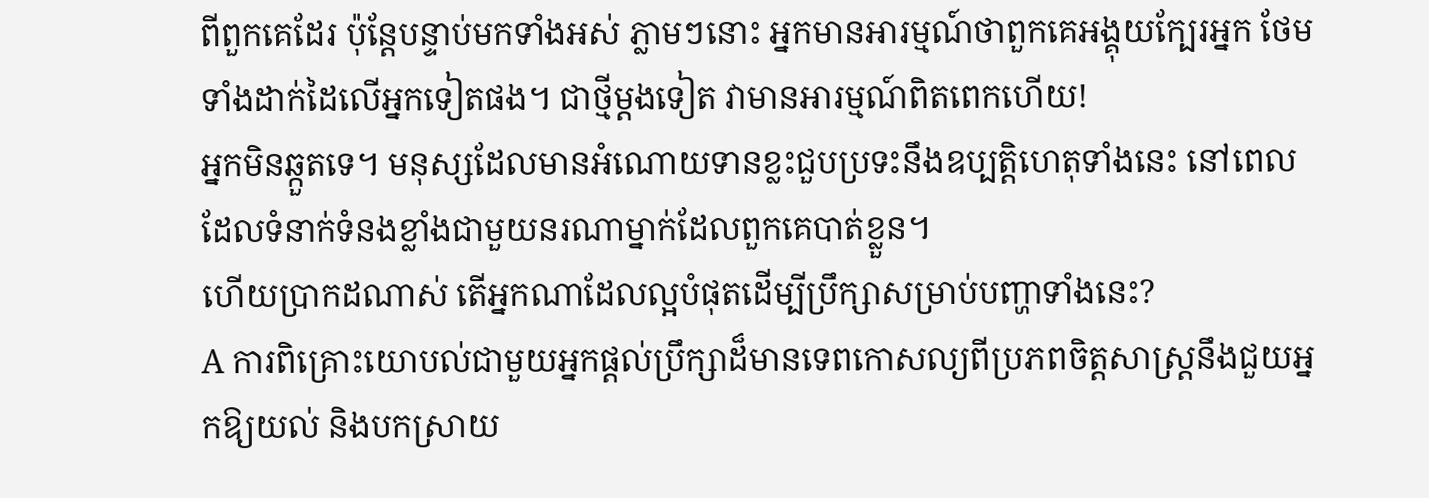ពីពួកគេដែរ ប៉ុន្តែបន្ទាប់មកទាំងអស់ ភ្លាមៗនោះ អ្នកមានអារម្មណ៍ថាពួកគេអង្គុយក្បែរអ្នក ថែមទាំងដាក់ដៃលើអ្នកទៀតផង។ ជាថ្មីម្តងទៀត វាមានអារម្មណ៍ពិតពេកហើយ!
អ្នកមិនឆ្កួតទេ។ មនុស្សដែលមានអំណោយទានខ្លះជួបប្រទះនឹងឧប្បត្តិហេតុទាំងនេះ នៅពេលដែលទំនាក់ទំនងខ្លាំងជាមួយនរណាម្នាក់ដែលពួកគេបាត់ខ្លួន។
ហើយប្រាកដណាស់ តើអ្នកណាដែលល្អបំផុតដើម្បីប្រឹក្សាសម្រាប់បញ្ហាទាំងនេះ?
A ការពិគ្រោះយោបល់ជាមួយអ្នកផ្តល់ប្រឹក្សាដ៏មានទេពកោសល្យពីប្រភពចិត្តសាស្រ្តនឹងជួយអ្នកឱ្យយល់ និងបកស្រាយ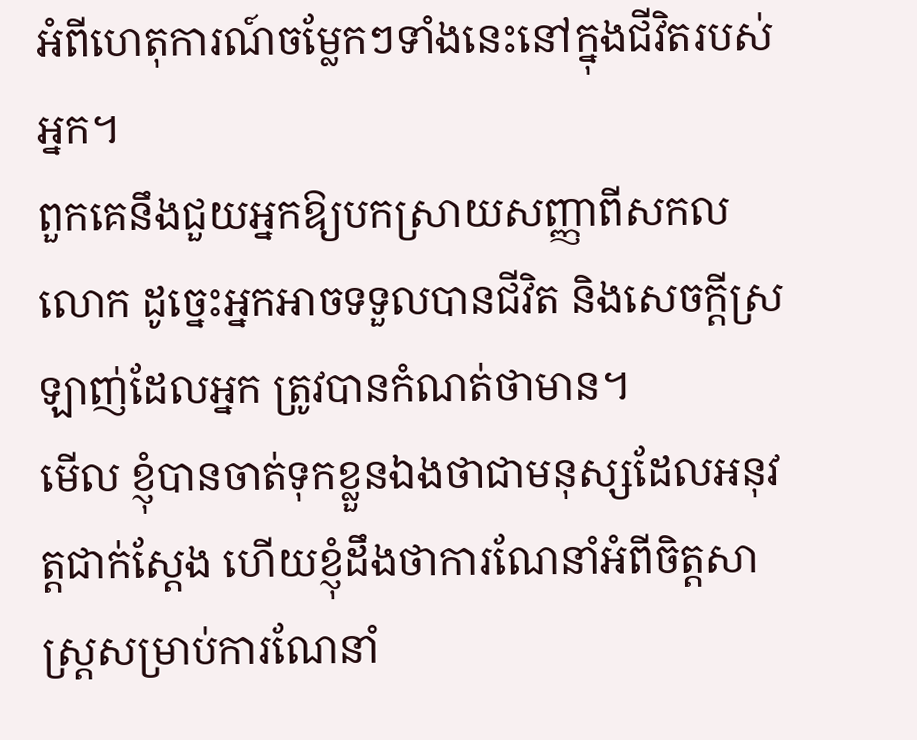អំពីហេតុការណ៍ចម្លែកៗទាំងនេះនៅក្នុងជីវិតរបស់អ្នក។
ពួកគេនឹងជួយអ្នកឱ្យបកស្រាយសញ្ញាពីសកលលោក ដូច្នេះអ្នកអាចទទួលបានជីវិត និងសេចក្តីស្រឡាញ់ដែលអ្នក ត្រូវបានកំណត់ថាមាន។
មើល ខ្ញុំបានចាត់ទុកខ្លួនឯងថាជាមនុស្សដែលអនុវត្តជាក់ស្តែង ហើយខ្ញុំដឹងថាការណែនាំអំពីចិត្តសាស្ត្រសម្រាប់ការណែនាំ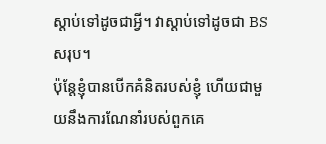ស្តាប់ទៅដូចជាអ្វី។ វាស្តាប់ទៅដូចជា BS សរុប។
ប៉ុន្តែខ្ញុំបានបើកគំនិតរបស់ខ្ញុំ ហើយជាមួយនឹងការណែនាំរបស់ពួកគេ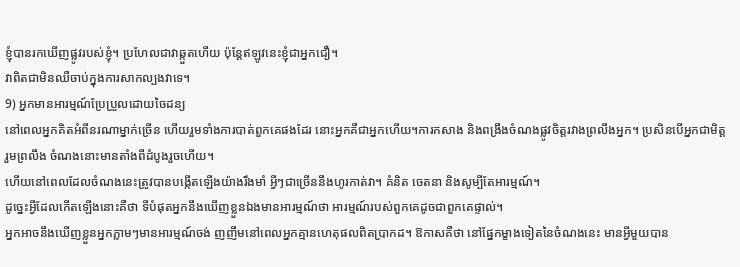ខ្ញុំបានរកឃើញផ្លូវរបស់ខ្ញុំ។ ប្រហែលជាវាឆ្កួតហើយ ប៉ុន្តែឥឡូវនេះខ្ញុំជាអ្នកជឿ។
វាពិតជាមិនឈឺចាប់ក្នុងការសាកល្បងវាទេ។
9) អ្នកមានអារម្មណ៍ប្រែប្រួលដោយចៃដន្យ
នៅពេលអ្នកគិតអំពីនរណាម្នាក់ច្រើន ហើយរួមទាំងការបាត់ពួកគេផងដែរ នោះអ្នកគឺជាអ្នកហើយ។ការកសាង និងពង្រឹងចំណងផ្លូវចិត្តរវាងព្រលឹងអ្នក។ ប្រសិនបើអ្នកជាមិត្តរួមព្រលឹង ចំណងនោះមានតាំងពីដំបូងរួចហើយ។
ហើយនៅពេលដែលចំណងនេះត្រូវបានបង្កើតឡើងយ៉ាងរឹងមាំ អ្វីៗជាច្រើននឹងហូរកាត់វា។ គំនិត ចេតនា និងសូម្បីតែអារម្មណ៍។
ដូច្នេះអ្វីដែលកើតឡើងនោះគឺថា ទីបំផុតអ្នកនឹងឃើញខ្លួនឯងមានអារម្មណ៍ថា អារម្មណ៍របស់ពួកគេដូចជាពួកគេផ្ទាល់។
អ្នកអាចនឹងឃើញខ្លួនអ្នកភ្លាមៗមានអារម្មណ៍ចង់ ញញឹមនៅពេលអ្នកគ្មានហេតុផលពិតប្រាកដ។ ឱកាសគឺថា នៅផ្នែកម្ខាងទៀតនៃចំណងនេះ មានអ្វីមួយបាន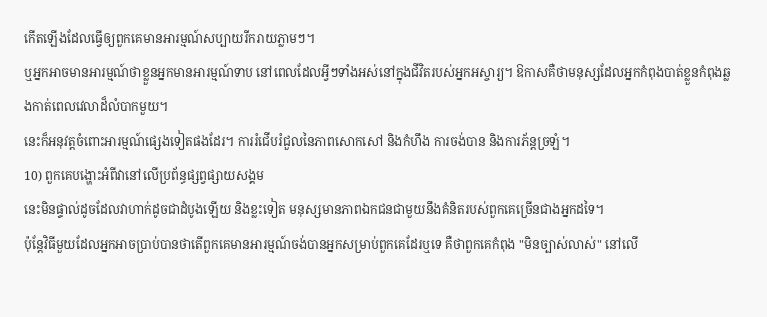កើតឡើងដែលធ្វើឲ្យពួកគេមានអារម្មណ៍សប្បាយរីករាយភ្លាមៗ។
ឬអ្នកអាចមានអារម្មណ៍ថាខ្លួនអ្នកមានអារម្មណ៍ទាប នៅពេលដែលអ្វីៗទាំងអស់នៅក្នុងជីវិតរបស់អ្នកអស្ចារ្យ។ ឱកាសគឺថាមនុស្សដែលអ្នកកំពុងបាត់ខ្លួនកំពុងឆ្លងកាត់ពេលវេលាដ៏លំបាកមួយ។
នេះក៏អនុវត្តចំពោះអារម្មណ៍ផ្សេងទៀតផងដែរ។ ការរំជើបរំជួលនៃភាពសោកសៅ និងកំហឹង ការចង់បាន និងការភ័ន្តច្រឡំ។
10) ពួកគេបង្ហោះអំពីវានៅលើប្រព័ន្ធផ្សព្វផ្សាយសង្គម
នេះមិនផ្ទាល់ដូចដែលវាហាក់ដូចជាដំបូងឡើយ និងខ្លះទៀត មនុស្សមានភាពឯកជនជាមួយនឹងគំនិតរបស់ពួកគេច្រើនជាងអ្នកដទៃ។
ប៉ុន្តែវិធីមួយដែលអ្នកអាចប្រាប់បានថាតើពួកគេមានអារម្មណ៍ចង់បានអ្នកសម្រាប់ពួកគេដែរឬទេ គឺថាពួកគេកំពុង "មិនច្បាស់លាស់" នៅលើ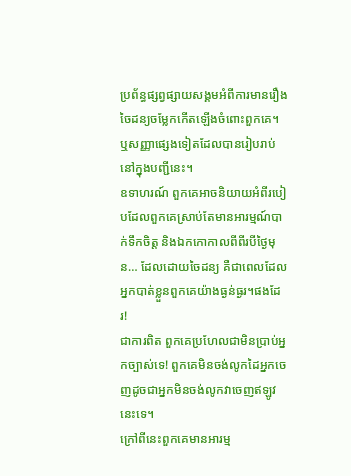ប្រព័ន្ធផ្សព្វផ្សាយសង្គមអំពីការមានរឿងចៃដន្យចម្លែកកើតឡើងចំពោះពួកគេ។ ឬសញ្ញាផ្សេងទៀតដែលបានរៀបរាប់នៅក្នុងបញ្ជីនេះ។
ឧទាហរណ៍ ពួកគេអាចនិយាយអំពីរបៀបដែលពួកគេស្រាប់តែមានអារម្មណ៍បាក់ទឹកចិត្ត និងឯកកោកាលពីពីរបីថ្ងៃមុន… ដែលដោយចៃដន្យ គឺជាពេលដែលអ្នកបាត់ខ្លួនពួកគេយ៉ាងធ្ងន់ធ្ងរ។ផងដែរ!
ជាការពិត ពួកគេប្រហែលជាមិនប្រាប់អ្នកច្បាស់ទេ! ពួកគេមិនចង់លូកដៃអ្នកចេញដូចជាអ្នកមិនចង់លូកវាចេញឥឡូវនេះទេ។
ក្រៅពីនេះពួកគេមានអារម្ម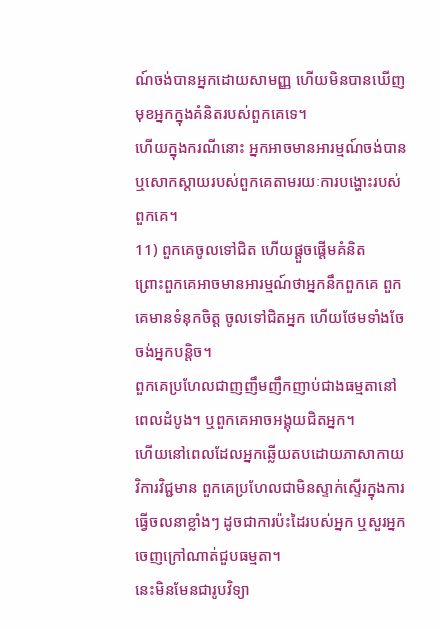ណ៍ចង់បានអ្នកដោយសាមញ្ញ ហើយមិនបានឃើញមុខអ្នកក្នុងគំនិតរបស់ពួកគេទេ។
ហើយក្នុងករណីនោះ អ្នកអាចមានអារម្មណ៍ចង់បាន ឬសោកស្តាយរបស់ពួកគេតាមរយៈការបង្ហោះរបស់ពួកគេ។
11) ពួកគេចូលទៅជិត ហើយផ្តួចផ្តើមគំនិត
ព្រោះពួកគេអាចមានអារម្មណ៍ថាអ្នកនឹកពួកគេ ពួកគេមានទំនុកចិត្ត ចូលទៅជិតអ្នក ហើយថែមទាំងចែចង់អ្នកបន្តិច។
ពួកគេប្រហែលជាញញឹមញឹកញាប់ជាងធម្មតានៅពេលដំបូង។ ឬពួកគេអាចអង្គុយជិតអ្នក។
ហើយនៅពេលដែលអ្នកឆ្លើយតបដោយភាសាកាយវិការវិជ្ជមាន ពួកគេប្រហែលជាមិនស្ទាក់ស្ទើរក្នុងការធ្វើចលនាខ្លាំងៗ ដូចជាការប៉ះដៃរបស់អ្នក ឬសួរអ្នកចេញក្រៅណាត់ជួបធម្មតា។
នេះមិនមែនជារូបវិទ្យា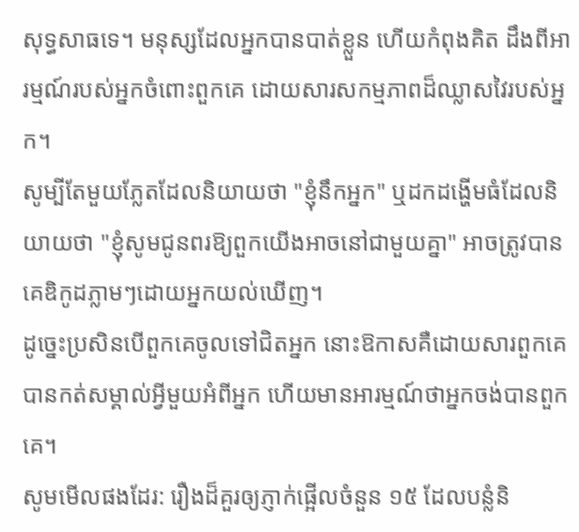សុទ្ធសាធទេ។ មនុស្សដែលអ្នកបានបាត់ខ្លួន ហើយកំពុងគិត ដឹងពីអារម្មណ៍របស់អ្នកចំពោះពួកគេ ដោយសារសកម្មភាពដ៏ឈ្លាសវៃរបស់អ្នក។
សូម្បីតែមួយភ្លែតដែលនិយាយថា "ខ្ញុំនឹកអ្នក" ឬដកដង្ហើមធំដែលនិយាយថា "ខ្ញុំសូមជូនពរឱ្យពួកយើងអាចនៅជាមួយគ្នា" អាចត្រូវបានគេឌិកូដភ្លាមៗដោយអ្នកយល់ឃើញ។
ដូច្នេះប្រសិនបើពួកគេចូលទៅជិតអ្នក នោះឱកាសគឺដោយសារពួកគេបានកត់សម្គាល់អ្វីមួយអំពីអ្នក ហើយមានអារម្មណ៍ថាអ្នកចង់បានពួកគេ។
សូមមើលផងដែរ: រឿងដ៏គួរឲ្យភ្ញាក់ផ្អើលចំនួន ១៥ ដែលបន្លំនិ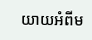យាយអំពីម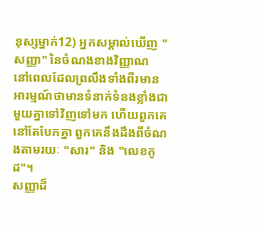នុស្សម្នាក់12) អ្នកសម្គាល់ឃើញ "សញ្ញា" នៃចំណងខាងវិញ្ញាណ
នៅពេលដែលព្រលឹងទាំងពីរមានអារម្មណ៍ថាមានទំនាក់ទំនងខ្លាំងជាមួយគ្នាទៅវិញទៅមក ហើយពួកគេនៅតែបែកគ្នា ពួកគេនឹងដឹងពីចំណងតាមរយៈ "សារ" និង "លេខកូដ"។
សញ្ញាដ៏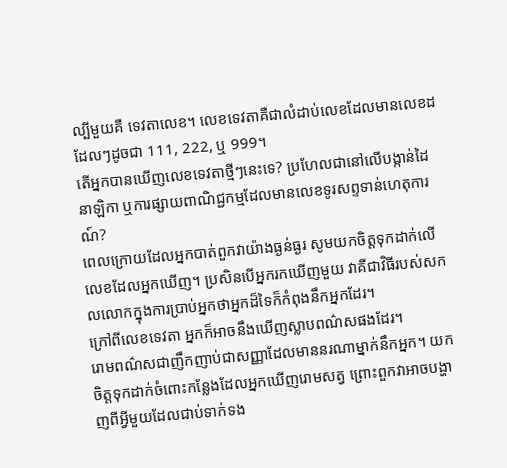ល្បីមួយគឺ ទេវតាលេខ។ លេខទេវតាគឺជាលំដាប់លេខដែលមានលេខដដែលៗដូចជា 111, 222, ឬ 999។
តើអ្នកបានឃើញលេខទេវតាថ្មីៗនេះទេ? ប្រហែលជានៅលើបង្កាន់ដៃ នាឡិកា ឬការផ្សាយពាណិជ្ជកម្មដែលមានលេខទូរសព្ទទាន់ហេតុការណ៍?
ពេលក្រោយដែលអ្នកបាត់ពួកវាយ៉ាងធ្ងន់ធ្ងរ សូមយកចិត្តទុកដាក់លើលេខដែលអ្នកឃើញ។ ប្រសិនបើអ្នករកឃើញមួយ វាគឺជាវិធីរបស់សកលលោកក្នុងការប្រាប់អ្នកថាអ្នកដ៏ទៃក៏កំពុងនឹកអ្នកដែរ។
ក្រៅពីលេខទេវតា អ្នកក៏អាចនឹងឃើញស្លាបពណ៌សផងដែរ។
រោមពណ៌សជាញឹកញាប់ជាសញ្ញាដែលមាននរណាម្នាក់នឹកអ្នក។ យកចិត្តទុកដាក់ចំពោះកន្លែងដែលអ្នកឃើញរោមសត្វ ព្រោះពួកវាអាចបង្ហាញពីអ្វីមួយដែលជាប់ទាក់ទង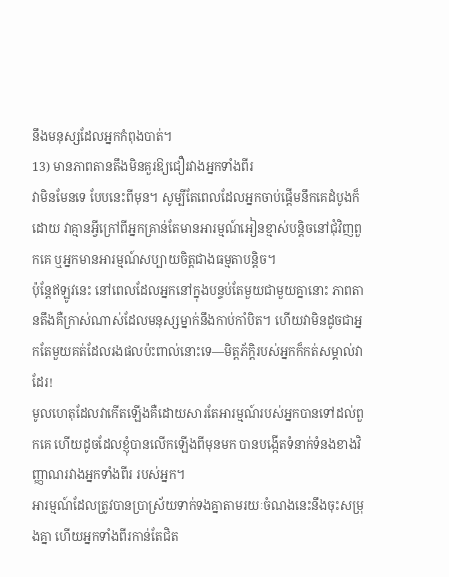នឹងមនុស្សដែលអ្នកកំពុងបាត់។
13) មានភាពតានតឹងមិនគួរឱ្យជឿរវាងអ្នកទាំងពីរ
វាមិនមែនទេ បែបនេះពីមុន។ សូម្បីតែពេលដែលអ្នកចាប់ផ្តើមនឹកគេដំបូងក៏ដោយ វាគ្មានអ្វីក្រៅពីអ្នកគ្រាន់តែមានអារម្មណ៍អៀនខ្មាស់បន្តិចនៅជុំវិញពួកគេ ឬអ្នកមានអារម្មណ៍សប្បាយចិត្តជាងធម្មតាបន្តិច។
ប៉ុន្តែឥឡូវនេះ នៅពេលដែលអ្នកនៅក្នុងបន្ទប់តែមួយជាមួយគ្នានោះ ភាពតានតឹងគឺក្រាស់ណាស់ដែលមនុស្សម្នាក់នឹងកាប់កាំបិត។ ហើយវាមិនដូចជាអ្នកតែមួយគត់ដែលរងផលប៉ះពាល់នោះទេ—មិត្តភ័ក្តិរបស់អ្នកក៏កត់សម្គាល់វាដែរ!
មូលហេតុដែលវាកើតឡើងគឺដោយសារតែអារម្មណ៍របស់អ្នកបានទៅដល់ពួកគេ ហើយដូចដែលខ្ញុំបានលើកឡើងពីមុនមក បានបង្កើតទំនាក់ទំនងខាងវិញ្ញាណរវាងអ្នកទាំងពីរ របស់អ្នក។
អារម្មណ៍ដែលត្រូវបានប្រាស្រ័យទាក់ទងគ្នាតាមរយៈចំណងនេះនឹងចុះសម្រុងគ្នា ហើយអ្នកទាំងពីរកាន់តែជិត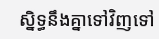ស្និទ្ធនឹងគ្នាទៅវិញទៅ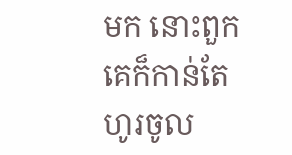មក នោះពួកគេក៏កាន់តែហូរចូល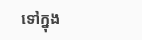ទៅក្នុង